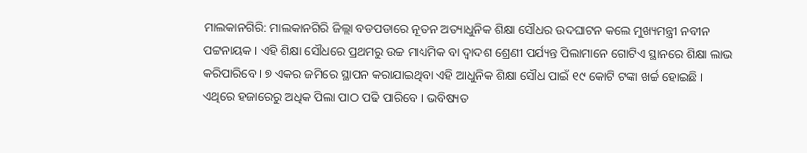ମାଲକାନଗିରି: ମାଲକାନଗିରି ଜିଲ୍ଲା ବଡପଡାରେ ନୂତନ ଅତ୍ୟାଧୁନିକ ଶିକ୍ଷା ସୌଧର ଉଦଘାଟନ କଲେ ମୁଖ୍ୟମନ୍ତ୍ରୀ ନବୀନ ପଟ୍ଟନାୟକ । ଏହି ଶିକ୍ଷା ସୌଧରେ ପ୍ରଥମରୁ ଉଚ୍ଚ ମାଧ୍ୟମିକ ବା ଦ୍ୱାଦଶ ଶ୍ରେଣୀ ପର୍ଯ୍ୟନ୍ତ ପିଲାମାନେ ଗୋଟିଏ ସ୍ଥାନରେ ଶିକ୍ଷା ଲାଭ କରିପାରିବେ । ୭ ଏକର ଜମିରେ ସ୍ଥାପନ କରାଯାଇଥିବା ଏହି ଆଧୁନିକ ଶିକ୍ଷା ସୌଧ ପାଇଁ ୧୯ କୋଟି ଟଙ୍କା ଖର୍ଚ୍ଚ ହୋଇଛି । ଏଥିରେ ହଜାରେରୁ ଅଧିକ ପିଲା ପାଠ ପଢି ପାରିବେ । ଭବିଷ୍ୟତ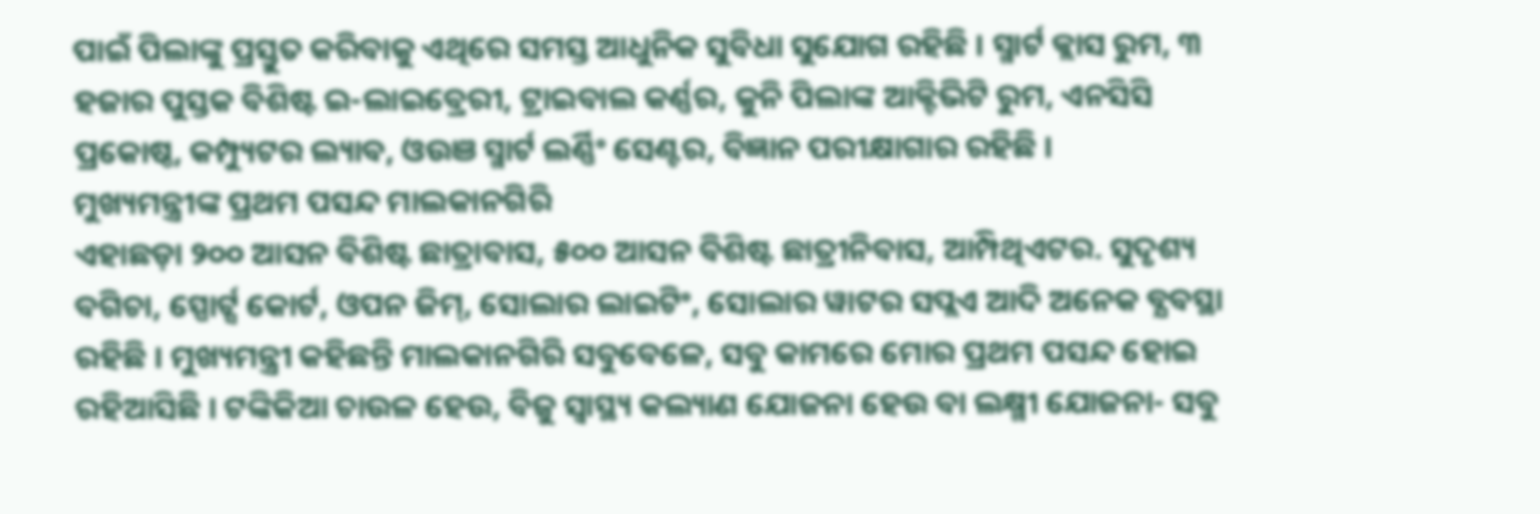ପାଇଁ ପିଲାଙ୍କୁ ପ୍ରସ୍ତୁତ କରିବାକୁ ଏଥିରେ ସମସ୍ତ ଆଧୁନିକ ସୁବିଧା ସୁଯୋଗ ରହିଛି । ସ୍ମାର୍ଟ କ୍ଲାସ ରୁମ, ୩ ହଜାର ପୁସ୍ତକ ବିଶିଷ୍ଟ ଇ-ଲାଇବ୍ରେରୀ, ଟ୍ରାଇବାଲ କର୍ଣ୍ଣର, କୁନି ପିଲାଙ୍କ ଆକ୍ଟିଭିଟି ରୁମ, ଏନସିସି ପ୍ରକୋଷ୍ଠ, କମ୍ପ୍ୟୁଟର ଲ୍ୟାବ, ଓଉଞ ସ୍ମାର୍ଟ ଲର୍ଣ୍ଣିଂ ସେଣ୍ଟର, ବିଜ୍ଞାନ ପରୀକ୍ଷାଗାର ରହିଛି ।
ମୁଖ୍ୟମନ୍ତ୍ରୀଙ୍କ ପ୍ରଥମ ପସନ୍ଦ ମାଲକାନଗିରି
ଏହାଛଡ଼ା ୨୦୦ ଆସନ ବିଶିଷ୍ଟ ଛାତ୍ରାବାସ, ୫୦୦ ଆସନ ବିଶିଷ୍ଟ ଛାତ୍ରୀନିବାସ, ଆମ୍ପିଥିଏଟର. ସୁଦୃଶ୍ୟ ବଗିଚା, ସ୍ପୋର୍ଟ୍ସ କୋର୍ଟ, ଓପନ ଜିମ୍, ସୋଲାର ଲାଇଟିଂ, ସୋଲାର ୱାଟର ସପ୍ଲଏ ଆଦି ଅନେକ ବ୍ଯବସ୍ଥା ରହିଛି । ମୁଖ୍ୟମନ୍ତ୍ରୀ କହିଛନ୍ତି ମାଲକାନଗିରି ସବୁବେଳେ, ସବୁ କାମରେ ମୋର ପ୍ରଥମ ପସନ୍ଦ ହୋଇ ରହିଆସିଛି । ଟଙ୍କିକିଆ ଚାଉଳ ହେଉ, ବିଜୁ ସ୍ୱାସ୍ଥ୍ୟ କଲ୍ୟାଣ ଯୋଜନା ହେଉ ବା ଲକ୍ଷ୍ମୀ ଯୋଜନା- ସବୁ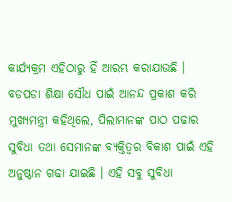କାର୍ଯ୍ୟକ୍ରମ ଏହିଠାରୁ ହିଁ ଆରମ୍ଭ କରାଯାଉଛି । ବଡପଡା ଶିକ୍ଷା ସୌଧ ପାଇଁ ଆନନ୍ଦ ପ୍ରକାଶ କରି ମୁଖ୍ୟମନ୍ତ୍ରୀ କହିଥିଲେ, ପିଲାମାନଙ୍କ ପାଠ ପଢାର ସୁବିଧା ତଥା ସେମାନଙ୍କ ବ୍ୟକ୍ତିତ୍ୱର ବିକାଶ ପାଇଁ ଏହି ଅନୁଷ୍ଠାନ ଗଢା ଯାଇଛି । ଏହି ସବୁ ସୁବିଧା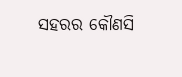ସହରର କୌଣସି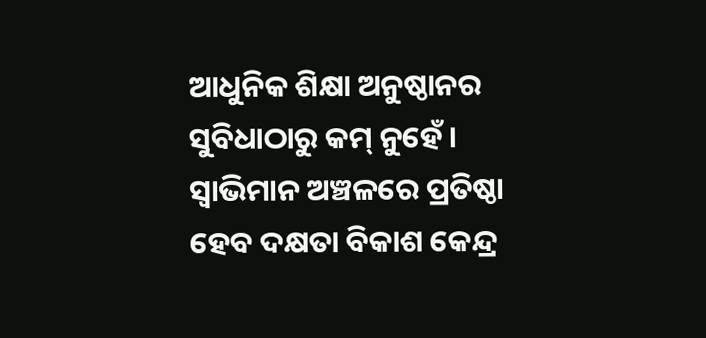ଆଧୁନିକ ଶିକ୍ଷା ଅନୁଷ୍ଠାନର ସୁବିଧାଠାରୁ କମ୍ ନୁହେଁ ।
ସ୍ୱାଭିମାନ ଅଞ୍ଚଳରେ ପ୍ରତିଷ୍ଠା ହେବ ଦକ୍ଷତା ବିକାଶ କେନ୍ଦ୍ର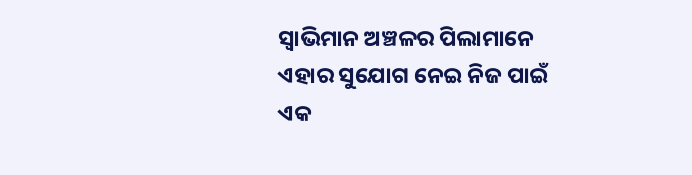ସ୍ୱାଭିମାନ ଅଞ୍ଚଳର ପିଲାମାନେ ଏହାର ସୁଯୋଗ ନେଇ ନିଜ ପାଇଁ ଏକ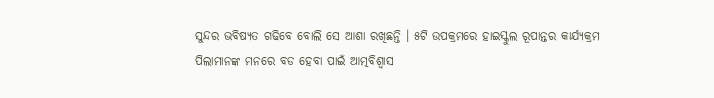ସୁନ୍ଦର ଭବିଷ୍ୟତ ଗଢିବେ ବୋଲି ସେ ଆଶା ରଖିଛନ୍ତି । ୫ଟି ଉପକ୍ରମରେ ହାଇସ୍କୁଲ ରୂପାନ୍ତର କାର୍ଯ୍ୟକ୍ରମ ପିଲାମାନଙ୍କ ମନରେ ବଡ ହେବା ପାଇଁ ଆତ୍ମବିଶ୍ୱାସ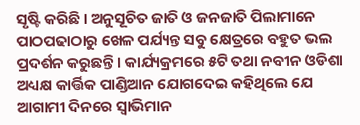ସୃଷ୍ଟି କରିଛି । ଅନୁସୂଚିତ ଜାତି ଓ ଜନଜାତି ପିଲାମାନେ ପାଠପଢାଠାରୁ ଖେଳ ପର୍ଯ୍ୟନ୍ତ ସବୁ କ୍ଷେତ୍ରରେ ବହୁତ ଭଲ ପ୍ରଦର୍ଶନ କରୁଛନ୍ତି । କାର୍ଯ୍ୟକ୍ରମରେ ୫ଟି ତଥା ନବୀନ ଓଡିଶା ଅଧ୍ୟକ୍ଷ କାର୍ତ୍ତିକ ପାଣ୍ଡିଆନ ଯୋଗଦେଇ କହିଥିଲେ ଯେ ଆଗାମୀ ଦିନରେ ସ୍ୱାଭିମାନ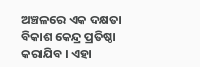ଅଞ୍ଚଳରେ ଏକ ଦକ୍ଷତା ବିକାଶ କେନ୍ଦ୍ର ପ୍ରତିଷ୍ଠା କରାଯିବ । ଏହା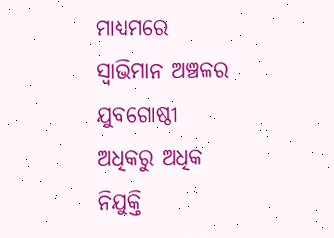ମାଧ୍ୟମରେ ସ୍ୱାଭିମାନ ଅଞ୍ଚଳର ଯୁବଗୋଷ୍ଠୀ ଅଧିକରୁ ଅଧିକ ନିଯୁକ୍ତି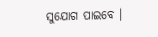ସୁଯୋଗ ପାଇବେ ।